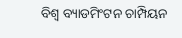ବିଶ୍ୱ ବ୍ୟାଡମିଂଟନ ଚାମ୍ପିୟନ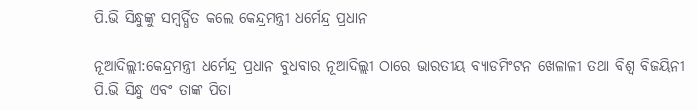ପି.ଭି ସିନ୍ଧୁଙ୍କୁ ସମ୍ବର୍ଦ୍ଧିତ କଲେ କେନ୍ଦ୍ରମନ୍ତ୍ରୀ ଧର୍ମେନ୍ଦ୍ର ପ୍ରଧାନ

ନୂଆଦିଲ୍ଲୀ:କେନ୍ଦ୍ରମନ୍ତ୍ରୀ ଧର୍ମେନ୍ଦ୍ର ପ୍ରଧାନ ବୁଧବାର ନୂଆଦିଲ୍ଲୀ ଠାରେ ଭାରତୀୟ ବ୍ୟାଡମିଂଟନ ଖେଳାଳୀ ତଥା ବିଶ୍ୱ ବିଜୟିନୀ ପି.ଭି ସିନ୍ଧୁ ଏବଂ ତାଙ୍କ ପିତା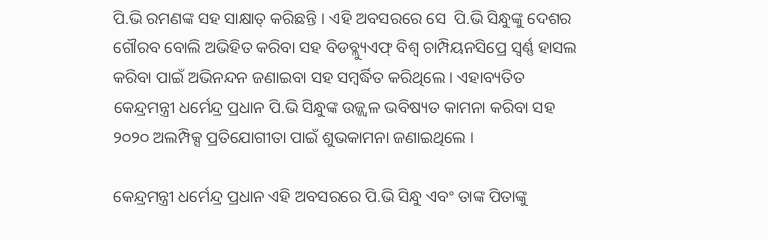ପି.ଭି ରମଣଙ୍କ ସହ ସାକ୍ଷାତ୍ କରିଛନ୍ତି । ଏହି ଅବସରରେ ସେ  ପି.ଭି ସିନ୍ଧୁଙ୍କୁ ଦେଶର ଗୌରବ ବୋଲି ଅଭିହିତ କରିବା ସହ ବିଡବ୍ଲ୍ୟୁଏଫ୍ ବିଶ୍ୱ ଚାମ୍ପିୟନସିପ୍ରେ ସ୍ୱର୍ଣ୍ଣ ହାସଲ କରିବା ପାଇଁ ଅଭିନନ୍ଦନ ଜଣାଇବା ସହ ସମ୍ବର୍ଦ୍ଧିତ କରିଥିଲେ । ଏହାବ୍ୟତିତ କେନ୍ଦ୍ରମନ୍ତ୍ରୀ ଧର୍ମେନ୍ଦ୍ର ପ୍ରଧାନ ପି.ଭି ସିନ୍ଧୁଙ୍କ ଉଜ୍ଜ୍ୱଳ ଭବିଷ୍ୟତ କାମନା କରିବା ସହ ୨୦୨୦ ଅଲମ୍ପିକ୍ସ ପ୍ରତିଯୋଗୀତା ପାଇଁ ଶୁଭକାମନା ଜଣାଇଥିଲେ ।

କେନ୍ଦ୍ରମନ୍ତ୍ରୀ ଧର୍ମେନ୍ଦ୍ର ପ୍ରଧାନ ଏହି ଅବସରରେ ପି.ଭି ସିନ୍ଧୁ ଏବଂ ତାଙ୍କ ପିତାଙ୍କୁ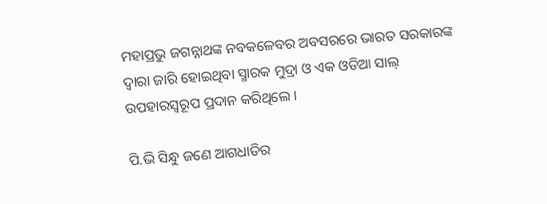ମହାପ୍ରଭୁ ଜଗନ୍ନାଥଙ୍କ ନବକଳେବର ଅବସରରେ ଭାରତ ସରକାରଙ୍କ ଦ୍ୱାରା ଜାରି ହୋଇଥିବା ସ୍ମାରକ ମୁଦ୍ରା ଓ ଏକ ଓଡିଆ ସାଲ୍ ଉପହାରସ୍ୱରୂପ ପ୍ରଦାନ କରିଥିଲେ ।

ପି.ଭି ସିନ୍ଧୁ ଜଣେ ଆଗଧାଡିର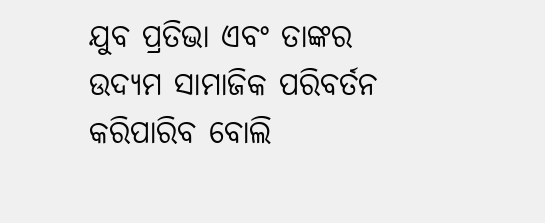ଯୁବ ପ୍ରତିଭା ଏବଂ ତାଙ୍କର ଉଦ୍ୟମ ସାମାଜିକ ପରିବର୍ତନ କରିପାରିବ ବୋଲି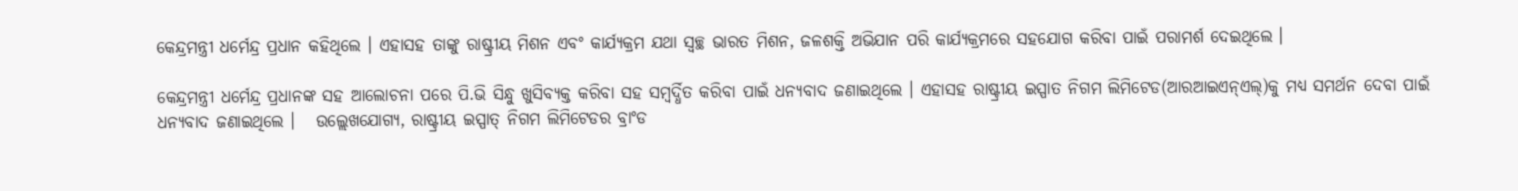କେନ୍ଦ୍ରମନ୍ତ୍ରୀ ଧର୍ମେନ୍ଦ୍ର ପ୍ରଧାନ କହିଥିଲେ । ଏହାସହ ତାଙ୍କୁ ରାଷ୍ଟ୍ରୀୟ ମିଶନ ଏବଂ କାର୍ଯ୍ୟକ୍ରମ ଯଥା ସ୍ୱଚ୍ଛ ଭାରତ ମିଶନ, ଜଳଶକ୍ତି ଅଭିଯାନ ପରି କାର୍ଯ୍ୟକ୍ରମରେ ସହଯୋଗ କରିବା ପାଇଁ ପରାମର୍ଶ ଦେଇଥିଲେ ।

କେନ୍ଦ୍ରମନ୍ତ୍ରୀ ଧର୍ମେନ୍ଦ୍ର ପ୍ରଧାନଙ୍କ ସହ ଆଲୋଚନା ପରେ ପି.ଭି ସିନ୍ଧୁ ଖୁସିବ୍ୟକ୍ତ କରିବା ସହ ସମ୍ବର୍ଦ୍ଧିତ କରିବା ପାଇଁ ଧନ୍ୟବାଦ ଜଣାଇଥିଲେ । ଏହାସହ ରାଷ୍ଟ୍ରୀୟ ଇସ୍ପାତ ନିଗମ ଲିମିଟେଡ(ଆରଆଇଏନ୍ଏଲ୍)କୁ ମଧ୍ୟ ସମର୍ଥନ ଦେବା ପାଇଁ ଧନ୍ୟବାଦ ଜଣାଇଥିଲେ ।   ଉଲ୍ଲେଖଯୋଗ୍ୟ, ରାଷ୍ଟ୍ରୀୟ ଇସ୍ପାତ୍ ନିଗମ ଲିମିଟେଡର ବ୍ରାଂଡ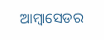ଆମ୍ବାସେଡର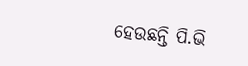ହେଉଛନ୍ତି ପି.ଭି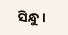ସିନ୍ଧୁ ।